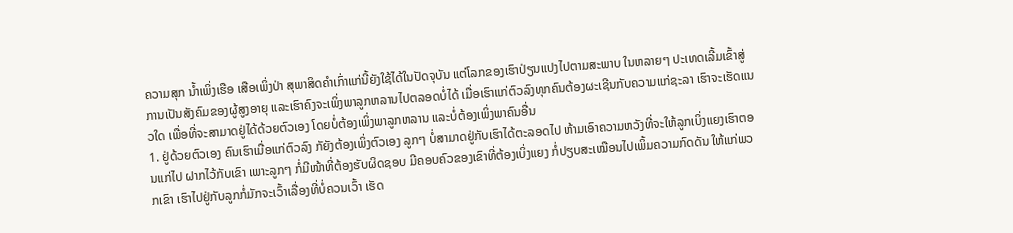ຄວາມສຸກ ນ້ຳເພິ່ງເຮືອ ເສືອເພິ່ງປ່າ ສຸພາສິດຄຳເກົ່າແກ່ນີ້ຍັງໃຊ້ໄດ້ໃນປັດຈຸບັນ ແຕ່ໂລກຂອງເຮົາປ່ຽນແປງໄປຕາມສະພາບ ໃນຫລາຍໆ ປະເທດເລີ້ມເຂົ້າສູ່ການເປັນສັງຄົມຂອງຜູ້ສູງອາຍຸ ແລະເຮົາຄົງຈະເພິ່ງພາລູກຫລານໄປຕລອດບໍ່ໄດ້ ເມື່ອເຮົາແກ່ຕົວລົງທຸກຄົນຕ້ອງຜະເຊີນກັບຄວາມແກ່ຊະລາ ເຮົາຈະເຮັດແນວໃດ ເພື່ອທີ່ຈະສາມາດຢູ່ໄດ້ດ້ວຍຕົວເອງ ໂດຍບໍ່ຕ້ອງເພິ່ງພາລູກຫລານ ແລະບໍ່ຕ້ອງເພິ່ງພາຄົນອື່ນ
1. ຢູ່ດ້ວຍຕົວເອງ ຄົນເຮົາເມື່ອແກ່ຕົວລົງ ກັຍັງຕ້ອງເພິ່ງຕົວເອງ ລູກໆ ບໍ່ສາມາດຢູ່ກັບເຮົາໄດ້ຕະລອດໄປ ຫ້າມເອົາຄວາມຫວັງທີ່ຈະໃຫ້ລູກເບິ່ງແຍງເຮົາຕອນແກ່ໄປ ຝາກໄວ້ກັບເຂົາ ເພາະລູກໆ ກໍ່ມີໜ້າທີ່ຕ້ອງຮັບຜິດຊອບ ມີຄອບຄົວຂອງເຂົາທີ່ຕ້ອງເບິ່ງແຍງ ກໍ່ປຽບສະເໝືອນໄປເພິ້ມຄວາມກົດດັນ ໃຫ້ແກ່ພວກເຂົາ ເຮົາໄປຢູ່ກັບລູກກໍ່ມັກຈະເວົ້າເລື່ອງທີ່ບໍ່ຄວນເວົ້າ ເຮັດ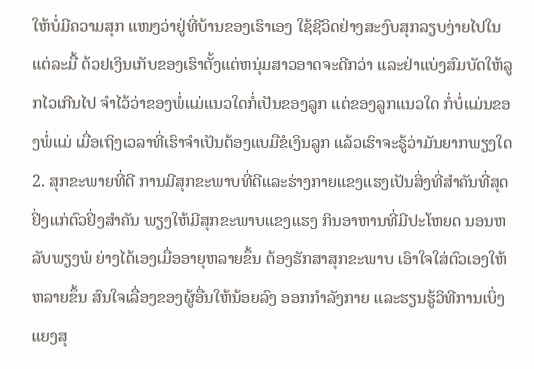ໃຫ້ບໍ່ມີຄວາມສຸກ ແໜງວ່າຢູ່ທີ່ບ້ານຂອງເຮົາເອງ ໃຊ້ຊີວິດຢ່າງສະງົບສຸກລຽບງ່າຍໄປໃນແຕ່ລະມື້ ດ້ວຢເງິນເກັບຂອງເຮົາຕັ້ງແຕ່ຫນຸ່ມສາວອາດຈະດີກວ່າ ແລະຢ່າແບ່ງສົມບັດໃຫ້ລູກໄວເກີນໄປ ຈຳໄວ້ວ່າຂອງພໍ່ແມ່ແນວໃດກໍ່ເປັນຂອງລູກ ແຕ່ຂອງລູກແນວໃດ ກໍ່ບໍ່ແມ່ນຂອງພໍ່ແມ່ ເມື່ອເຖິງເວລາທີ່ເຮົາຈຳເປັນຕ້ອງແບມືຂໍເງິນລູກ ແລ້ວເຮົາຈະຣູ້ວ່າມັນຍາກພຽງໃດ
2. ສຸກຂະພາຍທີ່ດີ ການມີສຸກຂະພາບທີ່ດີແລະຮ່າງກາຍແຂງແຮງເປັນສິ່ງທີ່ສຳຄັນທີ່ສຸດ ຢິ່ງແກ່ຕົວຢິ່ງສຳຄັນ ພຽງໃຫ້ມີສຸກຂະພາບແຂງແຮງ ກິນອາຫານທີ່ມີປະໂຫຍດ ນອນຫລັບພຽງພໍ ຍ່າງໄດ້ເອງເມື່ອອາຍຸຫລາຍຂຶ້ນ ຕ້ອງຮັກສາສຸກຂະພາບ ເອົາໃຈໃສ່ຕົວເອງໃຫ້ຫລາຍຂຶ້ນ ສົນໃຈເລື່ອງຂອງຜູ້ອື່ນໃຫ້ນ້ອຍລົງ ອອກກຳລັງກາຍ ແລະຮຽນຮູ້ວິທີການເບິ່ງແຍງສຸ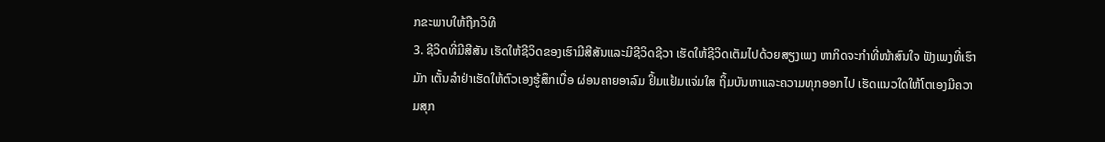ກຂະພາບໃຫ້ຖືກວິທີ
3. ຊີວິດທີ່ມີສີສັນ ເຮັດໃຫ້ຊີວິດຂອງເຮົາມີສີສັນແລະມີຊີວິດຊີວາ ເຮັດໃຫ້ຊີວິດເຕັມໄປດ້ວຍສຽງເພງ ຫາກິດຈະກຳທີ່ໜ້າສົນໃຈ ຟັງເພງທີ່ເຮົາມັກ ເຕັ້ນລຳຢ່າເຮັດໃຫ້ຕົວເອງຮູ້ສຶກເບື່ອ ຜ່ອນຄາຍອາລົມ ຢິ້ມແຢ້ມແຈ່ມໃສ ຖິ້ມບັນຫາແລະຄວາມທຸກອອກໄປ ເຮັດແນວໃດໃຫ້ໂຕເອງມີຄວາມສຸກ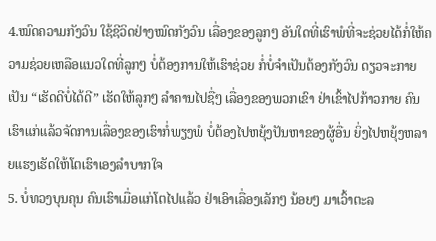4.ໝົດຄວາມກັງວົນ ໃຊ້ຊີວິດຢ່າງໝົດກັງວົນ ເລື່ອງຂອງລູກໆ ອັນໃດທີ່ເຮົາພໍທີ່ຈະຊ່ວຍໄດ້ກໍ່ໃຫ້ຄວາມຊ່ວຍເຫລືອແນວໃດທີ່ລູກໆ ບໍ່ຕ້ອງການໃຫ້ເຮົາຊ່ວຍ ກໍ່ບໍ່ຈຳເປັນຕ້ອງກັງວົນ ດຽວຈະກາຍເປັນ “ເຮັດດີບໍ່ໄດ້ດີ” ເຮັດໃຫ້ລູກໆ ລຳຄານໄປຊື່ໆ ເລື່ອງຂອງພວກເຂົາ ຢ່າເຂົ້າໄປກ້າວກາຍ ຄົນເຮົາແກ່ແລ້ວຈັດການເລື່ອງຂອງເຮົາກໍ່ພຽງພໍ ບໍ່ຕ້ອງໄປຫຍຸ້ງປັນຫາຂອງຜູ້ອື່ນ ຍິ່ງໄປຫຍຸ້ງຫລາຍແຮງເຮັດໃຫ້ໂຕເຮົາເອງລຳບາກໃຈ
5. ບໍ່ທວງບຸນຄຸນ ຄົນເຮົາເມື່ອແກ່ໂຕໄປແລ້ວ ຢ່າເອົາເລື່ອງເລັກໆ ນ້ອຍໆ ມາເວົ້າຕະລ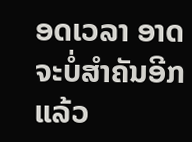ອດເວລາ ອາດຈະບໍ່ສຳຄັນອີກແລ້ວ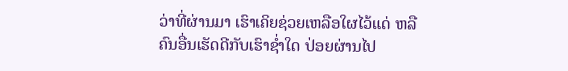ວ່າທີ່ຜ່ານມາ ເຮົາເຄິຍຊ່ວຍເຫລືອໃຜໄວ້ແດ່ ຫລືຄົນອື່ນເຮັດດີກັບເຮົາຊ່ຳໃດ ປ່ອຍຜ່ານໄປ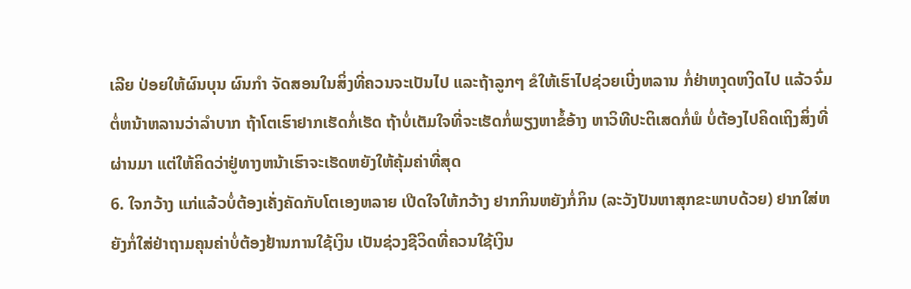ເລີຍ ປ່ອຍໃຫ້ຜົນບຸນ ຜົນກຳ ຈັດສອນໃນສິ່ງທີ່ຄວນຈະເປັນໄປ ແລະຖ້າລູກໆ ຂໍໃຫ້ເຮົາໄປຊ່ວຍເບີ່ງຫລານ ກໍ່ຢ່າຫງຸດຫງິດໄປ ແລ້ວຈົ່ມຕໍ່ຫນ້າຫລານວ່າລຳບາກ ຖ້າໂຕເຮົາຢາກເຮັດກໍ່ເຮັດ ຖ້າບໍ່ເຕັມໃຈທີ່ຈະເຮັດກໍ່ພຽງຫາຂໍ້ອ້າງ ຫາວິທີປະຕິເສດກໍ່ພໍ ບໍ່ຕ້ອງໄປຄິດເຖິງສິ່ງທີ່ຜ່ານມາ ແຕ່ໃຫ້ຄິດວ່າຢູ່ທາງຫນ້າເຮົາຈະເຮັດຫຍັງໃຫ້ຄຸ້ມຄ່າທີ່ສຸດ
6. ໃຈກວ້າງ ແກ່ແລ້ວບໍ່ຕ້ອງເຄັ່ງຄັດກັບໂຕເອງຫລາຍ ເປີດໃຈໃຫ້ກວ້າງ ຢາກກິນຫຍັງກໍ່ກິນ (ລະວັງປັນຫາສຸກຂະພາບດ້ວຍ) ຢາກໃສ່ຫຍັງກໍ່ໃສ່ຢ່າຖາມຄຸນຄ່າບໍ່ຕ້ອງຢ້ານການໃຊ້ເງິນ ເປັນຊ່ວງຊີວິດທີ່ຄວນໃຊ້ເງິນ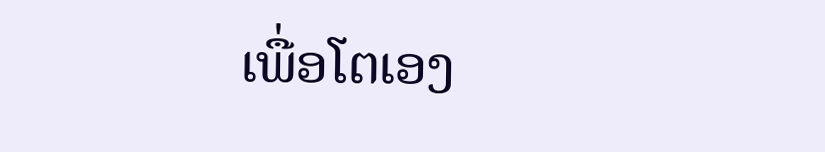ເພື່ອໂຕເອງ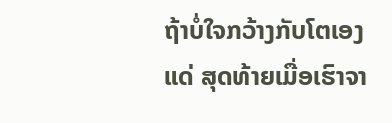ຖ້າບໍ່ໃຈກວ້າງກັບໂຕເອງແດ່ ສຸດທ້າຍເມື່ອເຮົາຈາ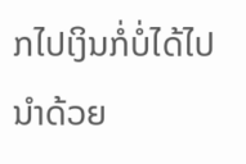ກໄປເງິນກໍ່ບໍ່ໄດ້ໄປນຳດ້ວຍ